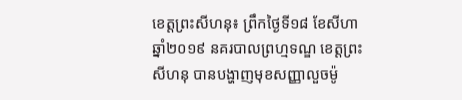ខេត្តព្រះសីហនុ៖ ព្រឹកថ្ងៃទី១៨ ខែសីហា ឆ្នាំ២០១៩ នគរបាលព្រហ្មទណ្ឌ ខេត្តព្រះសីហនុ បានបង្ហាញមុខសញ្ញាលួចម៉ូ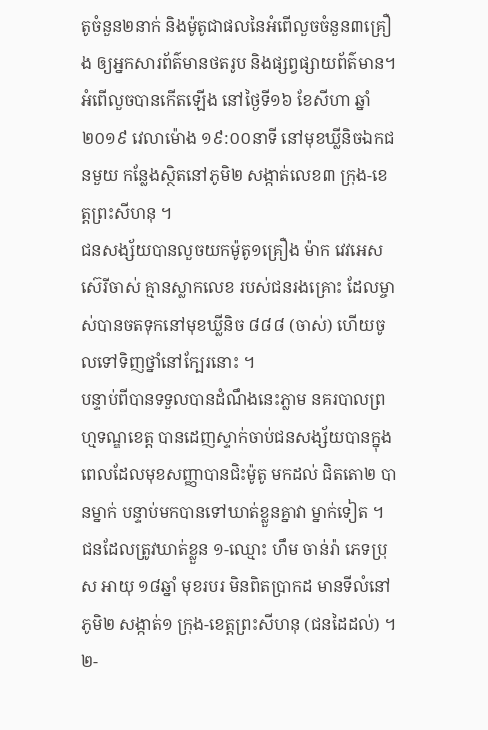តូចំនួន២នាក់ និងម៉ូតូជាផលនៃអំពើលួចចំនួន៣គ្រឿង ឲ្យអ្នកសារព័ត៌មានថតរូប និងផ្សព្វផ្សាយព័ត៌មាន។
អំពើលួចបានកើតឡើង នៅថ្ងៃទី១៦ ខែសីហា ឆ្នាំ២០១៩ វេលាម៉ោង ១៩:០០នាទី នៅមុខឃ្លីនិចឯកជនមួយ កន្លែងស្ថិតនៅភូមិ២ សង្កាត់លេខ៣ ក្រុង-ខេត្តព្រះសីហនុ ។
ជនសង្ស័យបានលួចយកម៉ូតូ១គ្រឿង ម៉ាក វេវអេស ស៊េរីចាស់ គ្មានស្លាកលេខ របស់ជនរងគ្រោះ ដែលម្ចាស់បានចតទុកនៅមុខឃ្លីនិច ៨៨៨ (ចាស់) ហើយចូលទៅទិញថ្នាំនៅក្បែរនោះ ។
បន្ទាប់ពីបានទទួលបានដំណឹងនេះភ្លាម នគរបាលព្រហ្មទណ្ឌខេត្ត បានដេញស្ទាក់ចាប់ជនសង្ស័យបានក្នុងពេលដែលមុខសញ្ញាបានជិះម៉ូតូ មកដល់ ជិតតោ២ បានម្នាក់ បន្ទាប់មកបានទៅឃាត់ខ្លួនគ្នាវា ម្នាក់ទៀត ។ ជនដែលត្រូវឃាត់ខ្លួន ១-ឈ្មោះ ហឹម ចាន់រ៉ា ភេទប្រុស អាយុ ១៨ឆ្នាំ មុខរបរ មិនពិតប្រាកដ មានទីលំនៅ ភូមិ២ សង្កាត់១ ក្រុង-ខេត្តព្រះសីហនុ (ជនដៃដល់) ។ ២-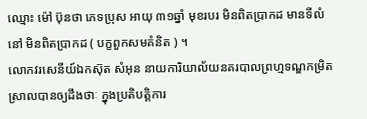ឈ្មោះ ម៉ៅ ប៊ុនថា ភេទប្រុស អាយុ ៣១ឆ្នាំ មុខរបរ មិនពិតប្រាកដ មានទីលំនៅ មិនពិតប្រាកដ ( បក្ខពួកសមគំនិត ) ។
លោកវរសេនីយ៍ឯកស៊ុត សំអុន នាយការិយាល័យនគរបាលព្រហ្មទណ្ឌកម្រិតស្រាលបានឲ្យដឹងថាៈ ក្នុងប្រតិបត្តិការ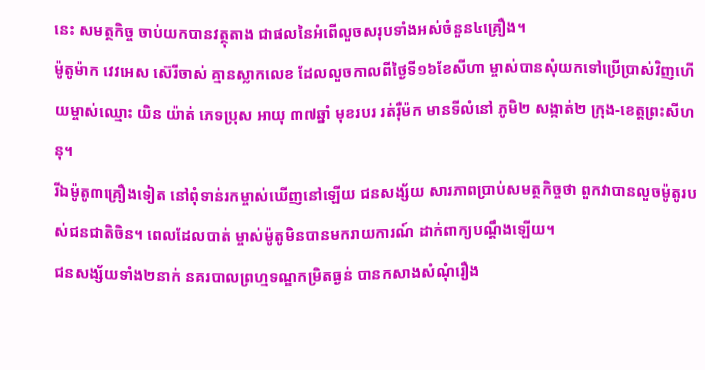នេះ សមត្ថកិច្ច ចាប់យកបានវត្ថុតាង ជាផលនៃអំពើលួចសរុបទាំងអស់ចំនួន៤គ្រឿង។
ម៉ូតូម៉ាក វេវអេស ស៊េរីចាស់ គ្មានស្លាកលេខ ដែលលួចកាលពីថ្ងៃទី១៦ខែសីហា ម្ចាស់បានសុំយកទៅប្រើប្រាស់វិញហើយម្ចាស់ឈ្មោះ យិន យ៉ាត់ ភេទប្រុស អាយុ ៣៧ឆ្នាំ មុខរបរ រត់រ៉ឺម៉ក មានទីលំនៅ ភូមិ២ សង្កាត់២ ក្រុង-ខេត្តព្រះសីហនុ។
រីឯម៉ូតូ៣គ្រឿងទៀត នៅពុំទាន់រកម្ចាស់ឃើញនៅឡើយ ជនសង្ស័យ សារភាពប្រាប់សមត្ថកិច្ចថា ពួកវាបានលួចម៉ូតូរបស់ជនជាតិចិន។ ពេលដែលបាត់ ម្ចាស់ម៉ូតូមិនបានមករាយការណ៍ ដាក់ពាក្យបណ្ដឹងឡើយ។
ជនសង្ស័យទាំង២នាក់ នគរបាលព្រហ្មទណ្ឌកម្រិតធ្ងន់ បានកសាងសំណុំរឿង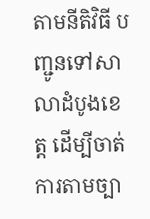តាមនីតិវិធី បញ្ជូនទៅសាលាដំបូងខេត្ត ដើម្បីចាត់ការតាមច្បា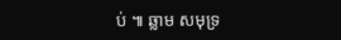ប់ ៕ ឆ្លាម សមុទ្រ